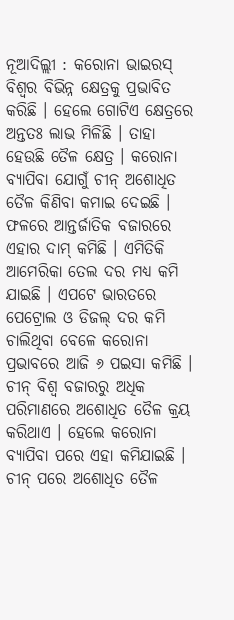ନୂଆଦିଲ୍ଲୀ : କରୋନା ଭାଇରସ୍ ବିଶ୍ୱର ବିଭିନ୍ନ କ୍ଷେତ୍ରକୁ ପ୍ରଭାବିତ କରିଛି । ହେଲେ ଗୋଟିଏ କ୍ଷେତ୍ରରେ ଅନ୍ତତଃ ଲାଭ ମିଳିଛି । ତାହା ହେଉଛି ତୈଳ କ୍ଷେତ୍ର । କରୋନା ବ୍ୟାପିବା ଯୋଗୁଁ ଚୀନ୍ ଅଶୋଧିତ ତୈଳ କିଣିବା କମାଇ ଦେଇଛି । ଫଳରେ ଆନ୍ତର୍ଜାତିକ ବଜାରରେ ଏହାର ଦାମ୍ କମିଛି । ଏମିତିକି ଆମେରିକା ତେଲ ଦର ମଧ୍ୟ କମି ଯାଇଛି । ଏପଟେ ଭାରତରେ ପେଟ୍ରୋଲ ଓ ଡିଜଲ୍ ଦର କମି ଚାଲିଥିବା ବେଳେ କରୋନା ପ୍ରଭାବରେ ଆଜି ୬ ପଇସା କମିଛି ।
ଚୀନ୍ ବିଶ୍ୱ ବଜାରରୁ ଅଧିକ ପରିମାଣରେ ଅଶୋଧିତ ତୈଳ କ୍ରୟ କରିଥାଏ । ହେଲେ କରୋନା ବ୍ୟାପିବା ପରେ ଏହା କମିଯାଇଛି । ଚୀନ୍ ପରେ ଅଶୋଧିତ ତୈଳ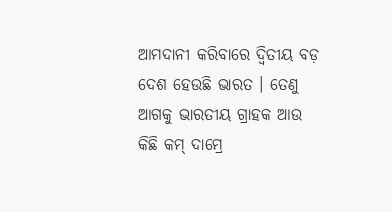ଆମଦାନୀ କରିବାରେ ଦ୍ୱିତୀୟ ବଡ଼ ଦେଶ ହେଉଛି ଭାରତ । ତେଣୁ ଆଗକୁ ଭାରତୀୟ ଗ୍ରାହକ ଆଉ କିଛି କମ୍ ଦାମ୍ରେ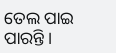ତେଲ ପାଇ ପାରନ୍ତି ।